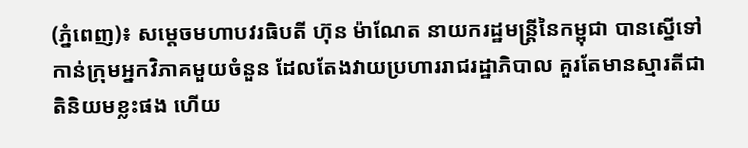(ភ្នំពេញ)៖ សម្តេចមហាបវរធិបតី ហ៊ុន ម៉ាណែត នាយករដ្ឋមន្រ្តីនៃកម្ពុជា បានស្នើទៅកាន់ក្រុមអ្នកវិភាគមួយចំនួន ដែលតែងវាយប្រហាររាជរដ្ឋាភិបាល គួរតែមានស្មារតីជាតិនិយមខ្លះផង ហើយ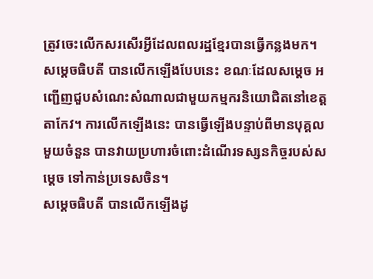ត្រូវចេះលើកសរសើរអ្វីដែលពលរដ្ឋខ្មែរបានធ្វើកន្លងមក។
សម្តេចធិបតី បានលើកឡើងបែបនេះ ខណៈដែលសម្តេច អញ្ជើញជួបសំណេះសំណាលជាមួយកម្មករនិយោជិតនៅខេត្តតាកែវ។ ការលើកឡើងនេះ បានធ្វើឡើងបន្ទាប់ពីមានបុគ្គលមួយចំនួន បានវាយប្រហារចំពោះដំណើរទស្សនកិច្ចរបស់សម្តេច ទៅកាន់ប្រទេសចិន។
សម្តេចធិបតី បានលើកឡើងដូ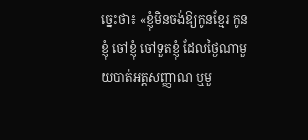ច្នេះថា៖ «ខ្ញុំមិនចង់ឱ្យកូនខ្មែរ កូនខ្ញុំ ចៅខ្ញុំ ចៅទួតខ្ញុំ ដែលថ្ងៃណាមួយបាត់អត្តសញ្ញាណ ឬមួ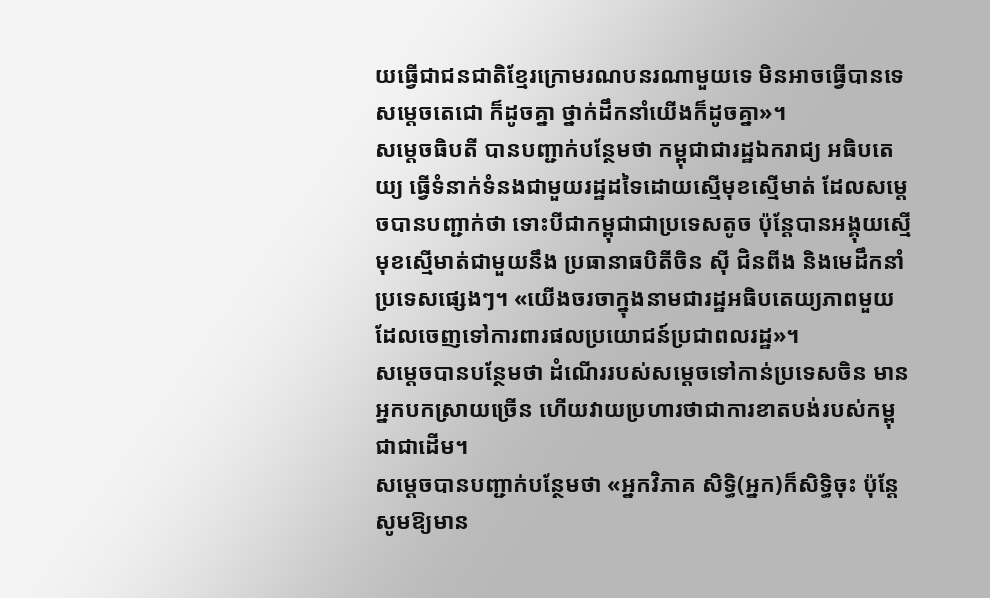យធ្វើជាជនជាតិខ្មែរក្រោមរណបនរណាមួយទេ មិនអាចធ្វើបានទេ សម្តេចតេជោ ក៏ដូចគ្នា ថ្នាក់ដឹកនាំយើងក៏ដូចគ្នា»។
សម្តេចធិបតី បានបញ្ជាក់បន្ថែមថា កម្ពុជាជារដ្ឋឯករាជ្យ អធិបតេយ្យ ធ្វើទំនាក់ទំនងជាមួយរដ្ឋដទៃដោយស្មើមុខស្មើមាត់ ដែលសម្តេចបានបញ្ជាក់ថា ទោះបីជាកម្ពុជាជាប្រទេសតូច ប៉ុន្តែបានអង្គុយស្មើមុខស្មើមាត់ជាមួយនឹង ប្រធានាធបិតីចិន ស៊ី ជិនពីង និងមេដឹកនាំប្រទេសផ្សេងៗ។ «យើងចរចាក្នុងនាមជារដ្ឋអធិបតេយ្យភាពមួយ ដែលចេញទៅការពារផលប្រយោជន៍ប្រជាពលរដ្ឋ»។
សម្តេចបានបន្ថែមថា ដំណើររបស់សម្តេចទៅកាន់ប្រទេសចិន មានអ្នកបកស្រាយច្រើន ហើយវាយប្រហារថាជាការខាតបង់របស់កម្ពុជាជាដើម។
សម្តេចបានបញ្ជាក់បន្ថែមថា «អ្នកវិភាគ សិទ្ធិ(អ្នក)ក៏សិទ្ធិចុះ ប៉ុន្តែសូមឱ្យមាន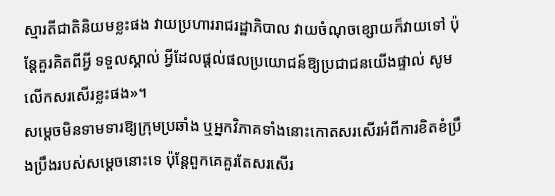ស្មារតីជាតិនិយមខ្លះផង វាយប្រហាររាជរដ្ឋាភិបាល វាយចំណុចខ្សោយក៏វាយទៅ ប៉ុន្តែគួរគិតពីអ្វី ទទួលស្គាល់ អ្វីដែលផ្តល់ផលប្រយោជន៍ឱ្យប្រជាជនយើងផ្ទាល់ សូមលើកសរសើរខ្លះផង»។
សម្តេចមិនទាមទារឱ្យក្រុមប្រឆាំង ឬអ្នកវិភាគទាំងនោះកោតសរសើរអំពីការខិតខំប្រឹងប្រឹងរបស់សម្តេចនោះទេ ប៉ុន្តែពួកគេគួរតែសរសើរ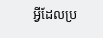អ្វីដែលប្រ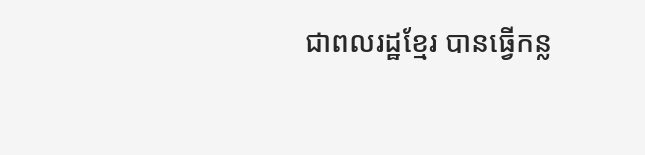ជាពលរដ្ឋខ្មែរ បានធ្វើកន្ល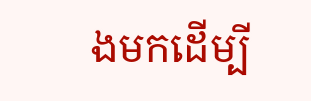ងមកដើម្បី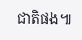ជាតិផង៕